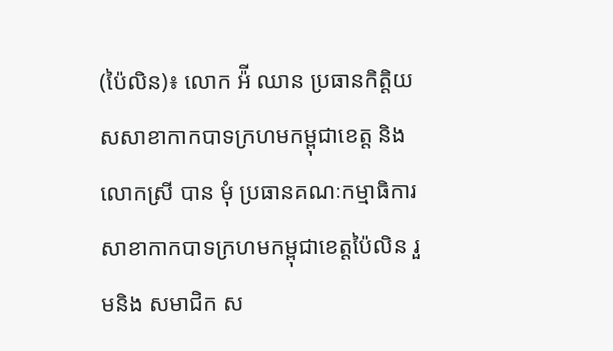(ប៉ៃលិន)៖ លោក អ៉ី ឈាន ប្រធានកិត្តិយសសាខាកាកបាទក្រហមកម្ពុជាខេត្ត និងលោកស្រី បាន មុំ ប្រធានគណៈកម្មាធិការសាខាកាកបាទក្រហមកម្ពុជាខេត្តប៉ៃលិន រួមនិង សមាជិក ស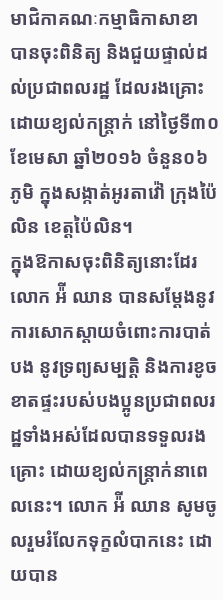មាជិកាគណៈកម្មាធិកាសាខា បានចុះពិនិត្យ និងជួយផ្ទាល់ដល់ប្រជាពលរដ្ឋ ដែលរងគ្រោះដោយខ្យល់កន្រ្តាក់ នៅថ្ងៃទី៣០ ខែមេសា ឆ្នាំ២០១៦ ចំនួន០៦ ភូមិ ក្នុងសង្កាត់អូរតាវ៉ៅ ក្រុងប៉ៃលិន ខេត្តប៉ៃលិន។
ក្នុងឱកាសចុះពិនិត្យនោះដែរ លោក អ៉ី ឈាន បានសម្តែងនូវការសោកស្តាយចំពោះការបាត់បង នូវទ្រព្យសម្បត្តិ និងការខូចខាតផ្ទះរបស់បងប្អូនប្រជាពលរដ្ឋទាំងអស់ដែលបានទទួលរងគ្រោះ ដោយខ្យល់កន្រ្តាក់នាពេលនេះ។ លោក អ៉ី ឈាន សូមចូលរួមរំលែកទុក្ខលំបាកនេះ ដោយបាន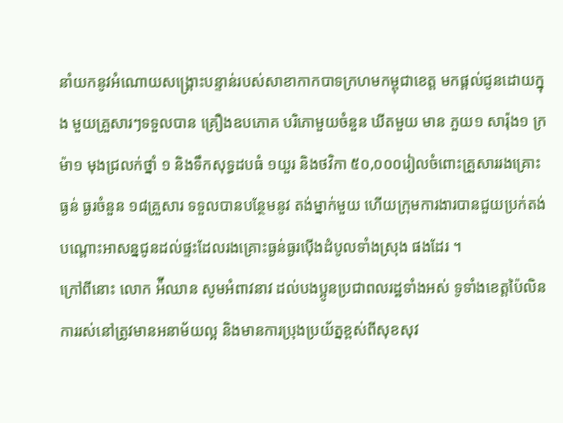នាំយកនូវអំណោយសង្រ្គោះបន្ទាន់របស់សាខាកាកបាទក្រហមកម្ពុជាខេត្ត មកផ្តល់ជូនដោយក្នុង មួយគ្រួសារៗទទួលបាន គ្រឿងឧបភោគ បរិភោមួយចំនួន ឃីតមួយ មាន ភួយ១ សារ៉ុង១ ក្រម៉ា១ មុងជ្រលក់ថ្នាំ ១ និងទឹកសុទ្ធដបធំ ១យួរ និងថវិកា ៥០,០០០រៀលចំពោះគ្រួសាររងគ្រោះធ្ងន់ ធ្ងរចំនួន ១៨គ្រួសារ ទទួលបានបន្ថែមនូវ តង់ម្នាក់មួយ ហើយក្រុមការងារបានជួយប្រក់តង់បណ្តោះអាសន្នជូនដល់ផ្ទះដែលរងគ្រោះធ្ងន់ធ្ងរប៉ើងដំបូលទាំងស្រុង ផងដែរ ។
ក្រៅពីនោះ លោក អ៉ីឈាន សូមអំពាវនាវ ដល់បងប្អូនប្រជាពលរដ្ឋទាំងអស់ ទូទាំងខេត្តប៉ៃលិន ការរស់នៅត្រូវមានអនាម័យល្អ និងមានការប្រុងប្រយ័ត្នខ្ពស់ពីសុខសុវ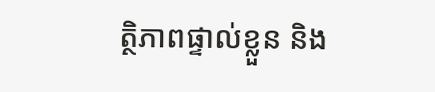ត្ថិភាពផ្ទាល់ខ្លួន និង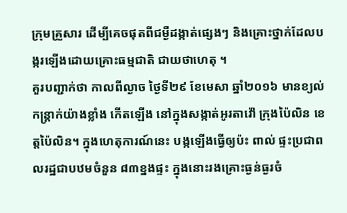ក្រុមគ្រួសារ ដើម្បីគេចផុតពីជម្ងឺដង្កាត់ផ្សេងៗ និងគ្រោះថ្នាក់ដែលបង្ករឡើងដោយគ្រោះធម្មជាតិ ជាយថាហេតុ ។
គួរបញ្ជាក់ថា កាលពីល្ងាច ថ្ងៃទី២៩ ខែមេសា ឆ្នាំ២០១៦ មានខ្យល់កន្រ្តាក់យ៉ាងខ្លាំង កើតឡើង នៅក្នុងសង្កាត់អូរតាវ៉ៅ ក្រុងប៉ៃលិន ខេត្តប៉ៃលិន។ ក្នុងហេតុការណ៍នេះ បង្កឡើងធ្វើឲ្យប៉ះ ពាល់ ផ្ទះប្រជាពលរដ្ឋជាបឋមចំនួន ៨៣ខ្នងផ្ទះ ក្នុងនោះរងគ្រោះធ្ងន់ធ្ងរចំ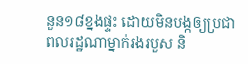នួន១៨ខ្នងផ្ទះ ដោយមិនបង្កឲ្យប្រជាពលរដ្ឋណាម្នាក់រងរបួស និ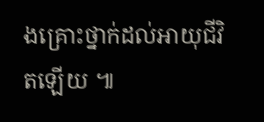ងគ្រោះថ្នាក់ដល់អាយុជីវិតឡើយ ៕